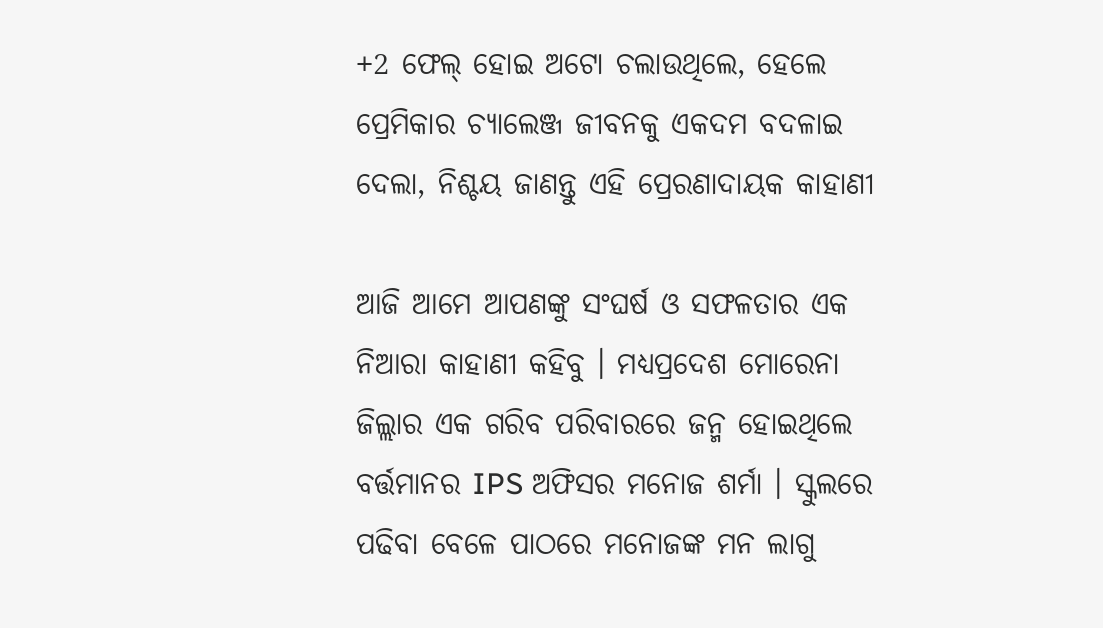+2 ଫେଲ୍ ହୋଇ ଅଟୋ ଚଲାଉଥିଲେ, ହେଲେ ପ୍ରେମିକାର ଚ୍ୟାଲେଞ୍ଜ ଜୀବନକୁ ଏକଦମ ବଦଳାଇ ଦେଲା, ନିଶ୍ଚୟ ଜାଣନ୍ତୁ ଏହି ପ୍ରେରଣାଦାୟକ କାହାଣୀ

ଆଜି ଆମେ ଆପଣଙ୍କୁ ସଂଘର୍ଷ ଓ ସଫଳତାର ଏକ ନିଆରା କାହାଣୀ କହିବୁ । ମଧ୍ୟପ୍ରଦେଶ ମୋରେନା ଜିଲ୍ଲାର ଏକ ଗରିବ ପରିବାରରେ ଜନ୍ମ ହୋଇଥିଲେ ବର୍ତ୍ତମାନର IPS ଅଫିସର ମନୋଜ ଶର୍ମା । ସ୍କୁଲରେ ପଢିବା ବେଳେ ପାଠରେ ମନୋଜଙ୍କ ମନ ଲାଗୁ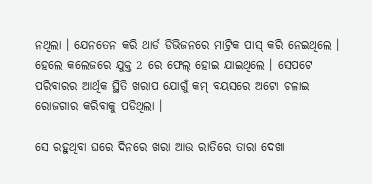ନଥିଲା । ଯେନତେନ କରି ଥାର୍ଡ ଡିଭିଜନରେ ମାଟ୍ରିକ ପାସ୍ କରି ନେଇଥିଲେ । ହେଲେ କଲେଜରେ ଯୁକ୍ତ 2 ରେ ଫେଲ୍ ହୋଇ ଯାଇଥିଲେ । ସେପଟେ ପରିବାରର ଆର୍ଥିକ ସ୍ଥିତି ଖରାପ ଯୋଗୁଁ କମ୍ ବୟସରେ ଅଟୋ ଚଳାଇ ରୋଜଗାର କରିବାକୁ ପଡିଥିଲା ।

ସେ ରହୁଥିବା ଘରେ ଦିନରେ ଖରା ଆଉ ରାତିରେ ତାରା ଦେଖା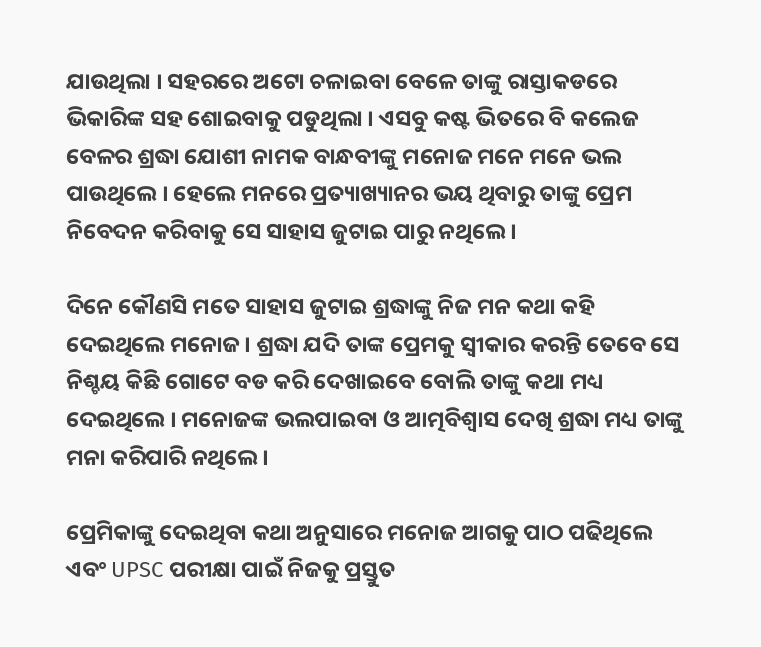ଯାଉଥିଲା । ସହରରେ ଅଟୋ ଚଳାଇବା ବେଳେ ତାଙ୍କୁ ରାସ୍ତାକଡରେ ଭିକାରିଙ୍କ ସହ ଶୋଇବାକୁ ପଡୁଥିଲା । ଏସବୁ କଷ୍ଟ ଭିତରେ ବି କଲେଜ ବେଳର ଶ୍ରଦ୍ଧା ଯୋଶୀ ନାମକ ବାନ୍ଧବୀଙ୍କୁ ମନୋଜ ମନେ ମନେ ଭଲ ପାଉଥିଲେ । ହେଲେ ମନରେ ପ୍ରତ୍ୟାଖ୍ୟାନର ଭୟ ଥିବାରୁ ତାଙ୍କୁ ପ୍ରେମ ନିବେଦନ କରିବାକୁ ସେ ସାହାସ ଜୁଟାଇ ପାରୁ ନଥିଲେ ।

ଦିନେ କୌଣସି ମତେ ସାହାସ ଜୁଟାଇ ଶ୍ରଦ୍ଧାଙ୍କୁ ନିଜ ମନ କଥା କହି ଦେଇଥିଲେ ମନୋଜ । ଶ୍ରଦ୍ଧା ଯଦି ତାଙ୍କ ପ୍ରେମକୁ ସ୍ଵୀକାର କରନ୍ତି ତେବେ ସେ ନିଶ୍ଚୟ କିଛି ଗୋଟେ ବଡ କରି ଦେଖାଇବେ ବୋଲି ତାଙ୍କୁ କଥା ମଧ୍ୟ ଦେଇଥିଲେ । ମନୋଜଙ୍କ ଭଲପାଇବା ଓ ଆତ୍ମବିଶ୍ବାସ ଦେଖି ଶ୍ରଦ୍ଧା ମଧ୍ୟ ତାଙ୍କୁ ମନା କରିପାରି ନଥିଲେ ।

ପ୍ରେମିକାଙ୍କୁ ଦେଇଥିବା କଥା ଅନୁସାରେ ମନୋଜ ଆଗକୁ ପାଠ ପଢିଥିଲେ ଏବଂ UPSC ପରୀକ୍ଷା ପାଇଁ ନିଜକୁ ପ୍ରସ୍ତୁତ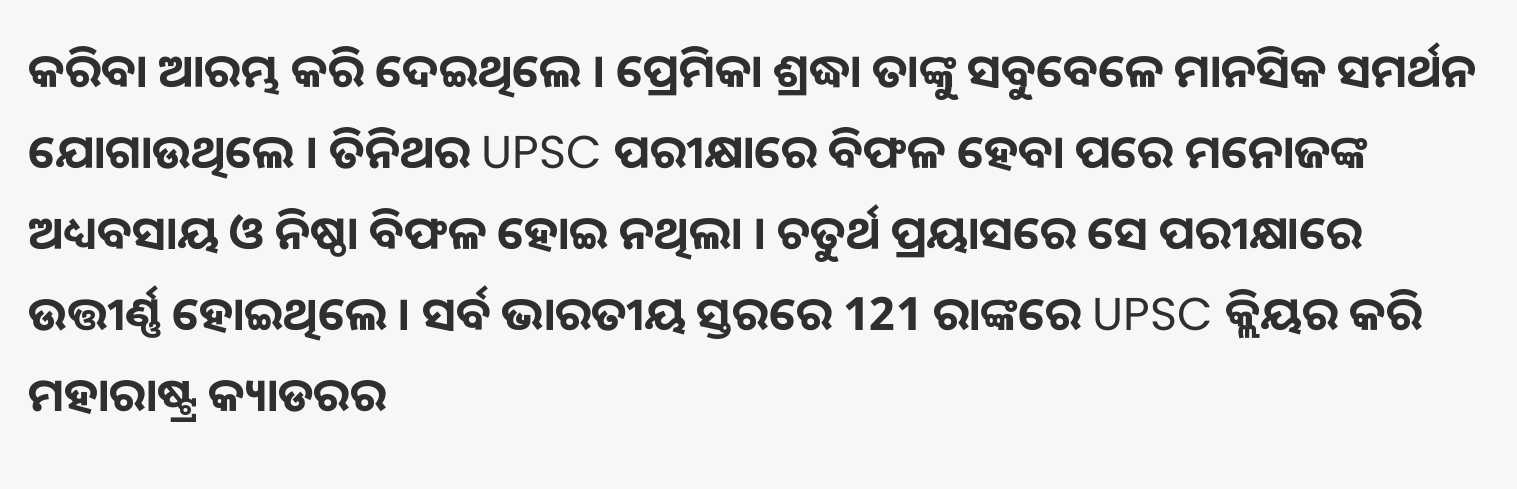କରିବା ଆରମ୍ଭ କରି ଦେଇଥିଲେ । ପ୍ରେମିକା ଶ୍ରଦ୍ଧା ତାଙ୍କୁ ସବୁବେଳେ ମାନସିକ ସମର୍ଥନ ଯୋଗାଉଥିଲେ । ତିନିଥର UPSC ପରୀକ୍ଷାରେ ବିଫଳ ହେବା ପରେ ମନୋଜଙ୍କ ଅଧ୍ୟବସାୟ ଓ ନିଷ୍ଠା ବିଫଳ ହୋଇ ନଥିଲା । ଚତୁର୍ଥ ପ୍ରୟାସରେ ସେ ପରୀକ୍ଷାରେ ଉତ୍ତୀର୍ଣ୍ଣ ହୋଇଥିଲେ । ସର୍ବ ଭାରତୀୟ ସ୍ତରରେ 121 ରାଙ୍କରେ UPSC କ୍ଲିୟର କରି ମହାରାଷ୍ଟ୍ର କ୍ୟାଡରର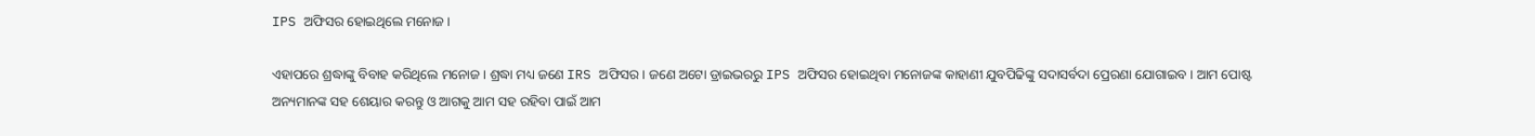IPS ଅଫିସର ହୋଇଥିଲେ ମନୋଜ ।

ଏହାପରେ ଶ୍ରଦ୍ଧାଙ୍କୁ ବିବାହ କରିଥିଲେ ମନୋଜ । ଶ୍ରଦ୍ଧା ମଧ୍ୟ ଜଣେ IRS ଅଫିସର । ଜଣେ ଅଟୋ ଡ୍ରାଇଭରରୁ IPS ଅଫିସର ହୋଇଥିବା ମନୋଜଙ୍କ କାହାଣୀ ଯୁବପିଢିଙ୍କୁ ସଦାସର୍ବଦା ପ୍ରେରଣା ଯୋଗାଇବ । ଆମ ପୋଷ୍ଟ ଅନ୍ୟମାନଙ୍କ ସହ ଶେୟାର କରନ୍ତୁ ଓ ଆଗକୁ ଆମ ସହ ରହିବା ପାଇଁ ଆମ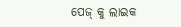ପେଜ୍ କୁ ଲାଇକ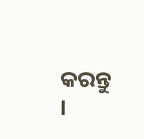କରନ୍ତୁ ।